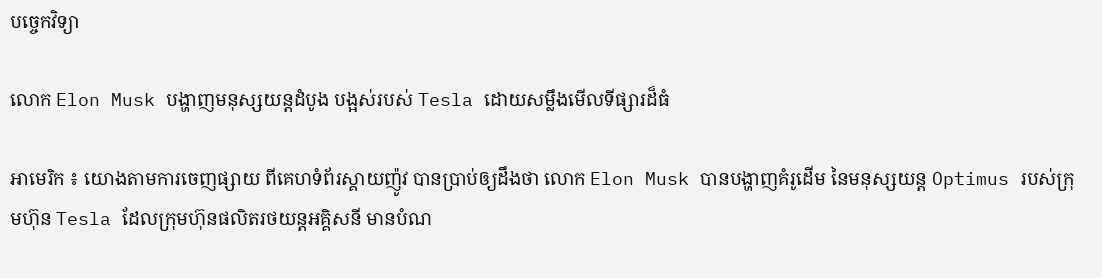បច្ចេកវិទ្យា

លោក Elon Musk បង្ហាញមនុស្សយន្តដំបូង បង្អស់របស់ Tesla ដោយសម្លឹងមើលទីផ្សារដ៏ធំ

អាមេរិក ៖ យោងតាមការចេញផ្សាយ ពីគេហទំព័រស្គាយញ៉ូវ បានប្រាប់ឲ្យដឹងថា លោក Elon Musk បានបង្ហាញគំរូដើម នៃមនុស្សយន្ត Optimus របស់ក្រុមហ៊ុន Tesla ដែលក្រុមហ៊ុនផលិតរថយន្តអគ្គិសនី មានបំណ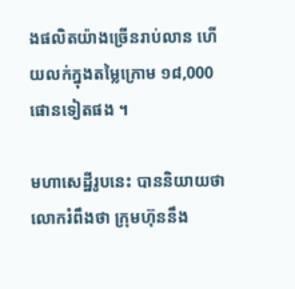ងផលិតយ៉ាងច្រើនរាប់លាន ហើយលក់ក្នុងតម្លៃក្រោម ១៨,000 ផោនទៀតផង ។

មហាសេដ្ឋីរូបនេះ បាននិយាយថា លោករំពឹងថា ក្រុមហ៊ុននឹង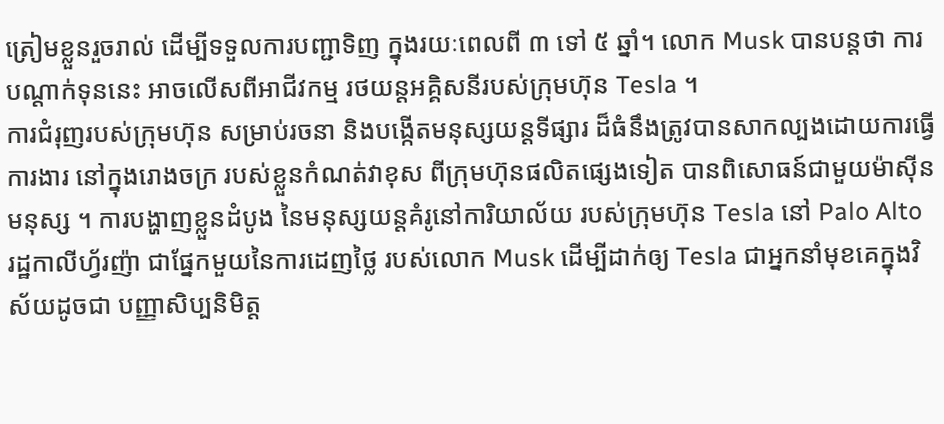ត្រៀមខ្លួនរួចរាល់ ដើម្បីទទួលការបញ្ជាទិញ ក្នុងរយៈពេលពី ៣ ទៅ ៥ ឆ្នាំ។ លោក Musk បានបន្តថា ការបណ្តាក់ទុននេះ អាចលើសពីអាជីវកម្ម រថយន្តអគ្គិសនីរបស់ក្រុមហ៊ុន Tesla ។
ការជំរុញរបស់ក្រុមហ៊ុន សម្រាប់រចនា និងបង្កើតមនុស្សយន្តទីផ្សារ ដ៏ធំនឹងត្រូវបានសាកល្បងដោយការធ្វើការងារ នៅក្នុងរោងចក្រ របស់ខ្លួនកំណត់វាខុស ពីក្រុមហ៊ុនផលិតផ្សេងទៀត បានពិសោធន៍ជាមួយម៉ាស៊ីនមនុស្ស ។ ការបង្ហាញខ្លួនដំបូង នៃមនុស្សយន្តគំរូនៅការិយាល័យ របស់ក្រុមហ៊ុន Tesla នៅ Palo Alto រដ្ឋកាលីហ្វ័រញ៉ា ជាផ្នែកមួយនៃការដេញថ្លៃ របស់លោក Musk ដើម្បីដាក់ឲ្យ Tesla ជាអ្នកនាំមុខគេក្នុងវិស័យដូចជា បញ្ញាសិប្បនិមិត្ត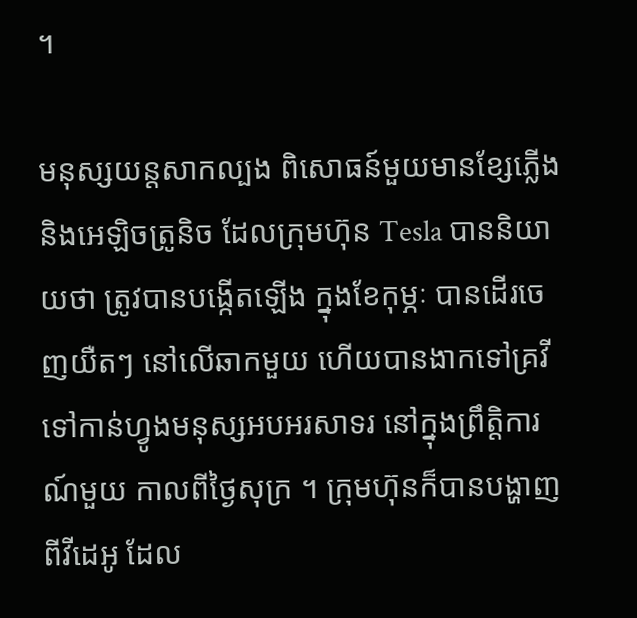។

មនុស្សយន្តសាកល្បង ពិសោធន៍មួយមានខ្សែភ្លើង និងអេឡិចត្រូនិច ដែលក្រុមហ៊ុន Tesla បាននិយាយថា ត្រូវបានបង្កើតឡើង ក្នុងខែកុម្ភៈ បានដើរចេញយឺតៗ នៅលើឆាកមួយ ហើយបានងាកទៅគ្រវី ទៅកាន់ហ្វូងមនុស្សអបអរសាទរ នៅក្នុងព្រឹត្តិការណ៍មួយ កាលពីថ្ងៃសុក្រ ។ ក្រុមហ៊ុនក៏បានបង្ហាញ ពីវីដេអូ ដែល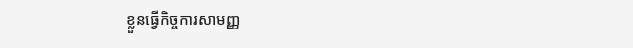ខ្លួនធ្វើកិច្ចការសាមញ្ញ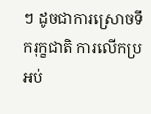ៗ ដូចជាការស្រោចទឹករុក្ខជាតិ ការលើកប្រអប់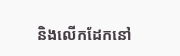និងលើកដែកនៅ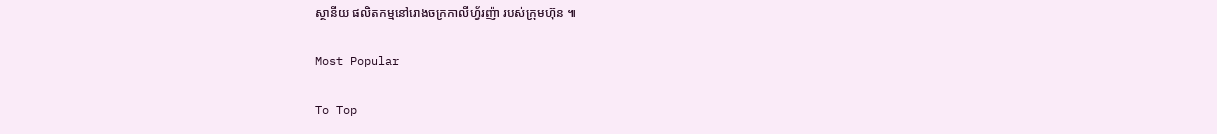ស្ថានីយ ផលិតកម្មនៅរោងចក្រកាលីហ្វ័រញ៉ា របស់ក្រុមហ៊ុន ៕

Most Popular

To Top